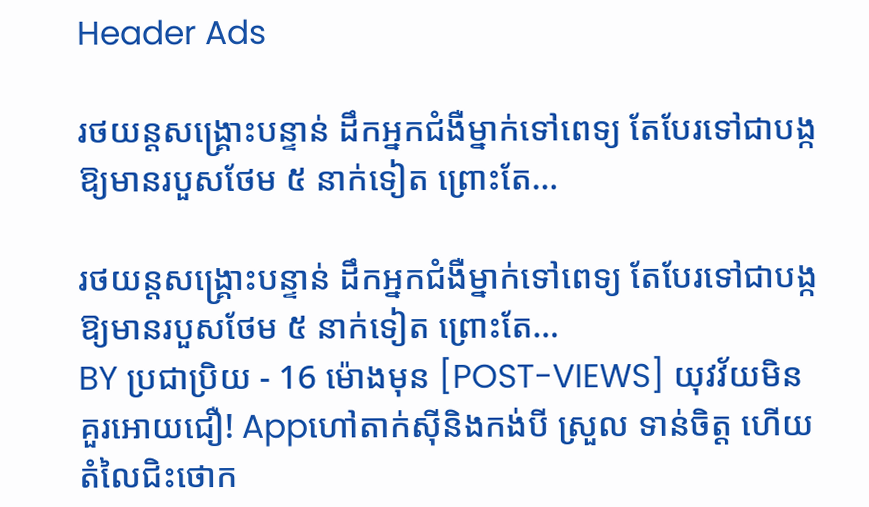Header Ads

រថយន្តសង្គ្រោះបន្ទាន់ ដឹកអ្នកជំងឺម្នាក់ទៅពេទ្យ តែបែរទៅជាបង្កឱ្យមានរបួសថែម ៥ នាក់ទៀត ព្រោះតែ…

រថយន្តសង្គ្រោះបន្ទាន់ ដឹកអ្នកជំងឺម្នាក់ទៅពេទ្យ តែបែរទៅជាបង្កឱ្យមានរបួសថែម ៥ នាក់ទៀត ព្រោះតែ…
BY ប្រជាប្រិយ - 16 ម៉ោងមុន [POST-VIEWS] យុវវ័យមិនគួរអោយជឿ! Appហៅតាក់ស៊ីនិងកង់បី ស្រួល ទាន់ចិត្ត ហើយ តំលៃជិះថោក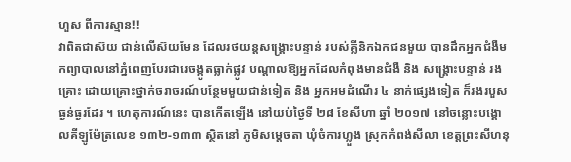ហួស ពីការស្មាន!!
វាពិតជាស៊យ ជាន់លើស៊យមែន ដែលរថយន្តសង្គ្រោះបន្ទាន់ របស់គ្លីនិកឯកជនមួយ បានដឹកអ្នកជំងឺមកព្យាបាលនៅភ្នំពេញបែរជារេចង្កូតធ្លាក់ផ្លូវ បណ្តាលឱ្យអ្នកដែលកំពុងមានជំងឺ និង សង្គ្រោះបន្ទាន់ រងគ្រោះ ដោយគ្រោះថ្នាក់ចរាចរណ៍បន្ថែមមួយជាន់ទៀត និង អ្នកអមដំណើរ ៤ នាក់ផ្សេងទៀត ក៏រងរបួសធ្ងន់ធ្ងរដែរ ។ ហេតុការណ៍នេះ បានកើតឡើង នៅយប់ថ្ងៃទី ២៨ ខែសីហា ឆ្នាំ ២០១៧ នៅចន្លោះបង្គោលគីឡូម៉ែត្រលេខ ១៣២-១៣៣ ស្ថិតនៅ ភូមិសម្តេចតា ឃុំចំការហ្លួង ស្រុកកំពង់សីលា ខេត្តព្រះសីហនុ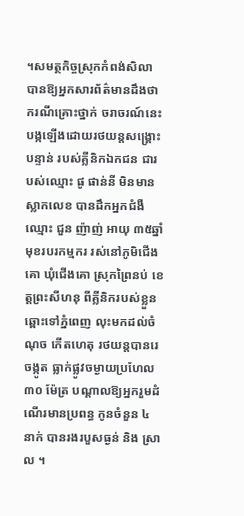។សមត្ថកិច្ចស្រុកកំពង់សិលា បានឱ្យអ្នកសារព័ត៌មានដឹងថា ករណីគ្រោះថ្នាក់ ចរាចរណ៍នេះ បង្កឡើងដោយរថយន្តសង្គ្រោះបន្ទាន់ របស់គ្លីនិកឯកជន ជារបស់ឈ្មោះ ផូ ផាន់នី មិនមានស្លាកលេខ បានដឹកអ្នកជំងឺ ឈ្មោះ ជួន ញ៉ាញ់ អាយុ ៣៥ឆ្នាំ មុខរបរកម្មករ រស់នៅភូមិជើងគោ ឃុំជើងគោ ស្រុកព្រៃនប់ ខេត្តព្រះសីហនុ ពីគ្លីនិករបស់ខ្លួន ឆ្ពោះទៅភ្នំពេញ លុះមកដល់ចំណុច កើតហេតុ រថយន្តបានរេចង្កូត ធ្លាក់ផ្លូវចម្ងាយប្រហែល ៣០ ម៉ែត្រ បណ្តាលឱ្យអ្នករួមដំណើរមានប្រពន្ធ កូនចំនួន ៤ នាក់ បានរងរបួសធ្ងន់ និង ស្រាល ។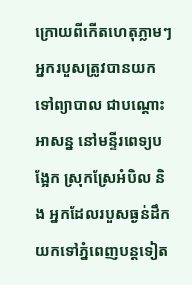ក្រោយពីកើតហេតុភ្លាមៗ អ្នករបួសត្រូវបានយកទៅព្យាបាល ជាបណ្តោះអាសន្ន នៅមន្ទីរពេទ្យបង្អែក ស្រុកស្រែអំបិល និង អ្នកដែលរបួសធ្ងន់ដឹកយកទៅភ្នំពេញបន្តទៀត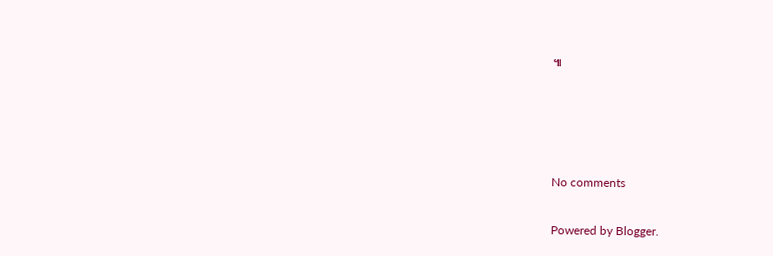៕




No comments

Powered by Blogger.